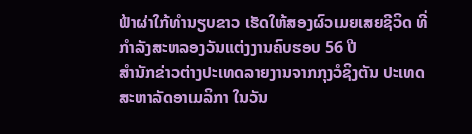ຟ້າຜ່າໃກ້ທຳນຽບຂາວ ເຮັດໃຫ້ສອງຜົວເມຍເສຍຊີວິດ ທີ່ກຳລັງສະຫລອງວັນແຕ່ງງານຄົບຮອບ 56 ປີ
ສຳນັກຂ່າວຕ່າງປະເທດລາຍງານຈາກກຸງວໍຊິງຕັນ ປະເທດສະຫາລັດອາເມລິກາ ໃນວັນ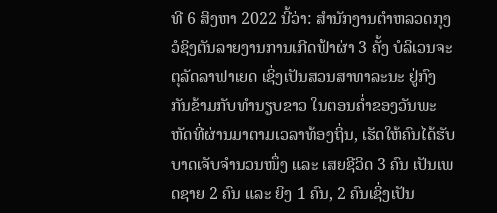ທີ 6 ສິງຫາ 2022 ນີ້ວ່າ: ສຳນັກງານຕຳຫລວດກຸງວໍຊິງຕັນລາຍງານການເກີດຟ້າຜ່າ 3 ຄັ້ງ ບໍລິເວນຈະຕຸລັດລາຟາເຍດ ເຊິ່ງເປັນສວນສາທາລະນະ ຢູ່ກົງກັນຂ້າມກັບທຳນຽບຂາວ ໃນຕອນຄໍ່າຂອງວັນພະຫັດທີ່ຜ່ານມາຕາມເວລາທ້ອງຖິ່ນ, ເຮັດໃຫ້ຄົນໄດ້ຮັບບາດເຈັບຈຳນວນໜຶ່ງ ແລະ ເສຍຊີວິດ 3 ຄົນ ເປັນເພດຊາຍ 2 ຄົນ ແລະ ຍິງ 1 ຄົນ, 2 ຄົນເຊິ່ງເປັນ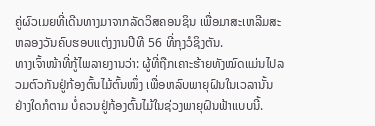ຄູ່ຜົວເມຍທີ່ເດີນທາງມາຈາກລັດວິສຄອນຊິນ ເພື່ອມາສະເຫລີມສະຫລອງວັນຄົບຮອບແຕ່ງງານປີທີ 56 ທີ່ກຸງວໍຊິງຕັນ.
ທາງເຈົ້າໜ້າທີ່ກູ້ໄພລາຍງານວ່າ: ຜູ້ທີ່ຖືກເຄາະຮ້າຍທັງໝົດແມ່ນໄປລວມຕົວກັນຢູ່ກ້ອງຕົ້ນໄມ້ຕົ້ນໜຶ່ງ ເພື່ອຫລົບພາຍຸຝົນໃນເວລານັ້ນ ຢ່າງໃດກໍຕາມ ບໍ່ຄວນຢູ່ກ້ອງຕົ້ນໄມ້ໃນຊ່ວງພາຍຸຝົນຟ້າແບບນີ້.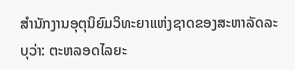ສຳນັກງານອຸຕຸນິຍົມວິທະຍາແຫ່ງຊາດຂອງສະຫາລັດລະບຸວ່າ: ຕະຫລອດໄລຍະ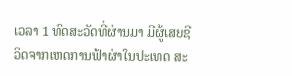ເວລາ 1 ທົດສະວັດທີ່ຜ່ານມາ ມີຜູ້ເສຍຊີວິດຈາກເຫດການຟ້າຜ່າໃນປະເທດ ສະ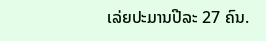ເລ່ຍປະມານປີລະ 27 ຄົນ.